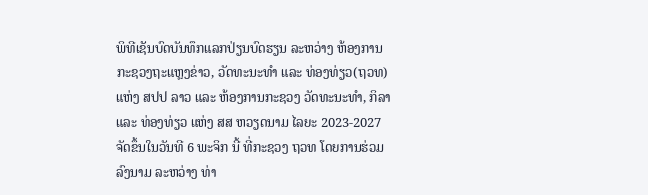ພິທີເຊັນບົດບັນທຶກແລກປ່ຽນບົດຮຽນ ລະຫວ່າງ ຫ້ອງການກະຊວງຖະແຫຼງຂ່າວ, ວັດທະນະທຳ ແລະ ທ່ອງທ່ຽວ(ຖວທ) ແຫ່ງ ສປປ ລາວ ແລະ ຫ້ອງການກະຊວງ ວັດທະນະທຳ, ກິລາ ແລະ ທ່ອງທ່ຽວ ແຫ່ງ ສສ ຫວຽດນາມ ໄລຍະ 2023-2027 ຈັດຂຶ້ນໃນວັນທີ 6 ພະຈິກ ນີ້ ທີ່ກະຊວງ ຖວທ ໂດຍການຮ່ວມລົງນາມ ລະຫວ່າງ ທ່າ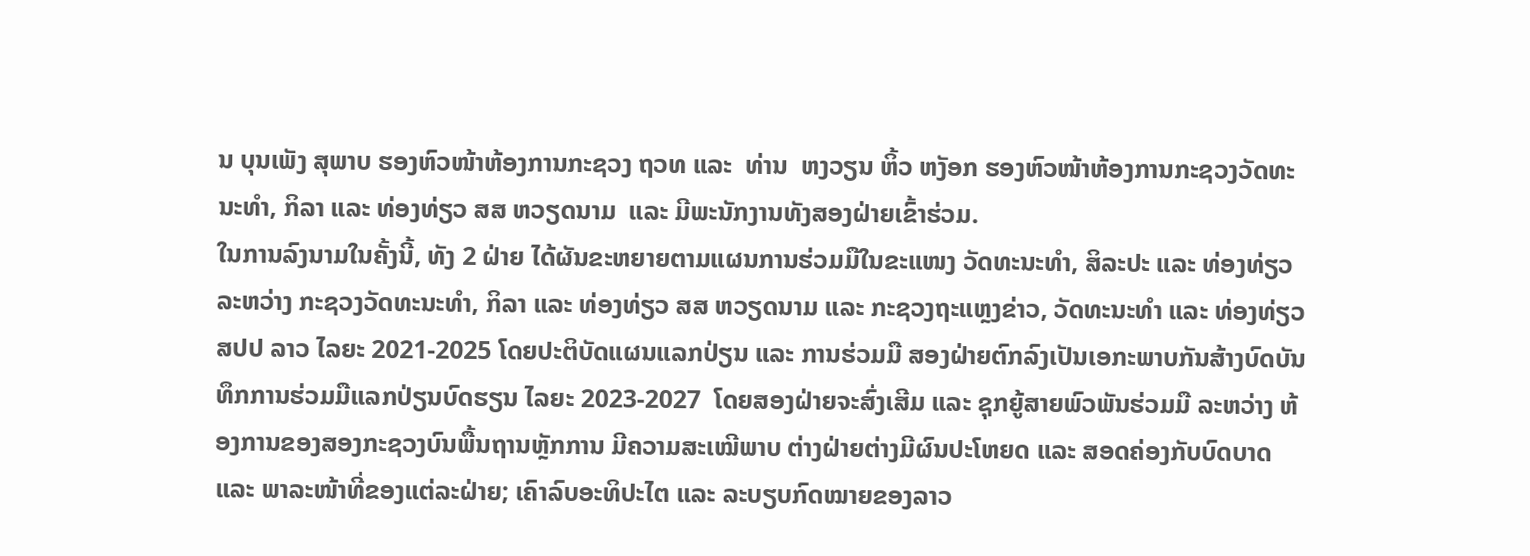ນ ບຸນເພັງ ສຸພາບ ຮອງຫົວໜ້າຫ້ອງການກະຊວງ ຖວທ ແລະ  ທ່ານ  ຫງວຽນ ຫິ້ວ ຫງັອກ ຮອງຫົວໜ້າຫ້ອງການກະຊວງວັດທະນະທຳ, ກິລາ ແລະ ທ່ອງທ່ຽວ ສສ ຫວຽດນາມ  ແລະ ມີພະນັກງານທັງສອງຝ່າຍເຂົ້າຮ່ວມ.
ໃນການລົງນາມໃນຄັ້ງນີ້, ທັງ 2 ຝ່າຍ ໄດ້ຜັນຂະຫຍາຍຕາມແຜນການຮ່ວມມືໃນຂະແໜງ ວັດທະນະທຳ, ສິລະປະ ແລະ ທ່ອງທ່ຽວ ລະຫວ່າງ ກະຊວງວັດທະນະທຳ, ກິລາ ແລະ ທ່ອງທ່ຽວ ສສ ຫວຽດນາມ ແລະ ກະຊວງຖະແຫຼງຂ່າວ, ວັດທະນະທໍາ ແລະ ທ່ອງທ່ຽວ ສປປ ລາວ ໄລຍະ 2021-2025 ໂດຍປະຕິບັດແຜນແລກປ່ຽນ ແລະ ການຮ່ວມມື ສອງຝ່າຍຕົກລົງເປັນເອກະພາບກັນສ້າງບົດບັນທຶກການຮ່ວມມືແລກປ່ຽນບົດຮຽນ ໄລຍະ 2023-2027  ໂດຍສອງຝ່າຍຈະສົ່ງເສີມ ແລະ ຊຸກຍູ້ສາຍພົວພັນຮ່ວມມື ລະຫວ່າງ ຫ້ອງການຂອງສອງກະຊວງບົນພື້ນຖານຫຼັກການ ມີຄວາມສະເໝີພາບ ຕ່າງຝ່າຍຕ່າງມີຜົນປະໂຫຍດ ແລະ ສອດຄ່ອງກັບບົດບາດ ແລະ ພາລະໜ້າທີ່ຂອງແຕ່ລະຝ່າຍ; ເຄົາລົບອະທິປະໄຕ ແລະ ລະບຽບກົດໝາຍຂອງລາວ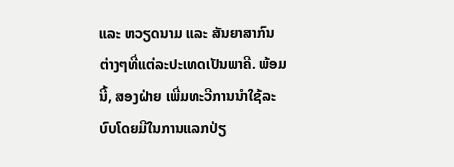ແລະ ຫວຽດນາມ ແລະ ສັນຍາສາກົນຕ່າງໆທີ່ແຕ່ລະປະເທດເປັນພາຄີ. ພ້ອມນີ້, ສອງຝ່າຍ ເພີ່ມທະວີການນຳໃຊ້ລະບົບໂດຍມີໃນການແລກປ່ຽ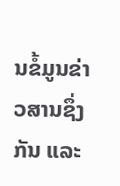ນຂໍ້ມູນຂ່າວສານຊຶ່ງກັນ ແລະ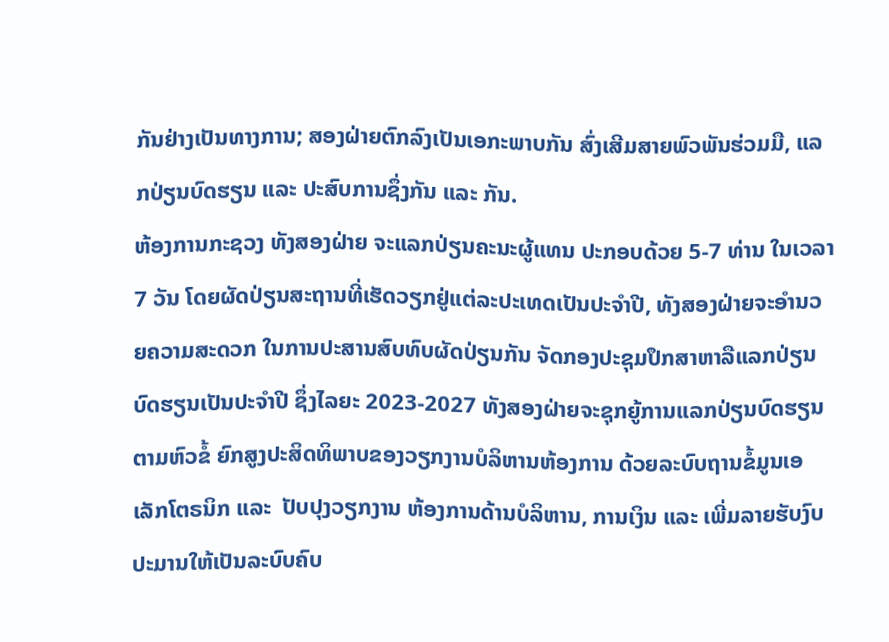ກັນຢ່າງເປັນທາງການ; ສອງຝ່າຍຕົກລົງເປັນເອກະພາບກັນ ສົ່ງເສີມສາຍພົວພັນຮ່ວມມື, ແລກປ່ຽນບົດຮຽນ ແລະ ປະສົບການຊຶ່ງກັນ ແລະ ກັນ.
ຫ້ອງການກະຊວງ ທັງສອງຝ່າຍ ຈະແລກປ່ຽນຄະນະຜູ້ແທນ ປະກອບດ້ວຍ 5-7 ທ່ານ ໃນເວລາ 7 ວັນ ໂດຍຜັດປ່ຽນສະຖານທີ່ເຮັດວຽກຢູ່ແຕ່ລະປະເທດເປັນປະຈຳປີ, ທັງສອງຝ່າຍຈະອຳນວຍຄວາມສະດວກ ໃນການປະສານສົບທົບຜັດປ່ຽນກັນ ຈັດກອງປະຊຸມປຶກສາຫາລືແລກປ່ຽນບົດຮຽນເປັນປະຈຳປີ ຊຶ່ງໄລຍະ 2023-2027 ທັງສອງຝ່າຍຈະຊຸກຍູ້ການແລກປ່ຽນບົດຮຽນຕາມຫົວຂໍ້ ຍົກສູງປະສິດທິພາບຂອງວຽກງານບໍລິຫານຫ້ອງການ ດ້ວຍລະບົບຖານຂໍ້ມູນເອເລັກໂຕຣນິກ ແລະ  ປັບປຸງວຽກງານ ຫ້ອງການດ້ານບໍລິຫານ, ການເງິນ ແລະ ເພີ່ມລາຍຮັບງົບປະມານໃຫ້ເປັນລະບົບຄົບ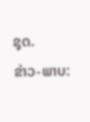ຊຸດ.
ຂ່າວ-ພາບ: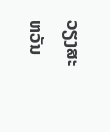ວຽງສະຫວັນ